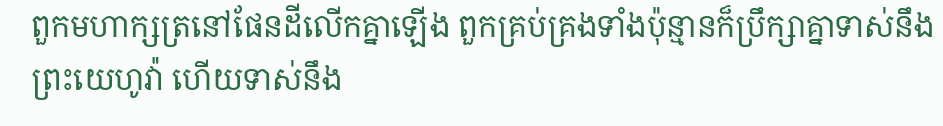ពួកមហាក្សត្រនៅផែនដីលើកគ្នាឡើង ពួកគ្រប់គ្រងទាំងប៉ុន្មានក៏ប្រឹក្សាគ្នាទាស់នឹងព្រះយេហូវ៉ា ហើយទាស់នឹង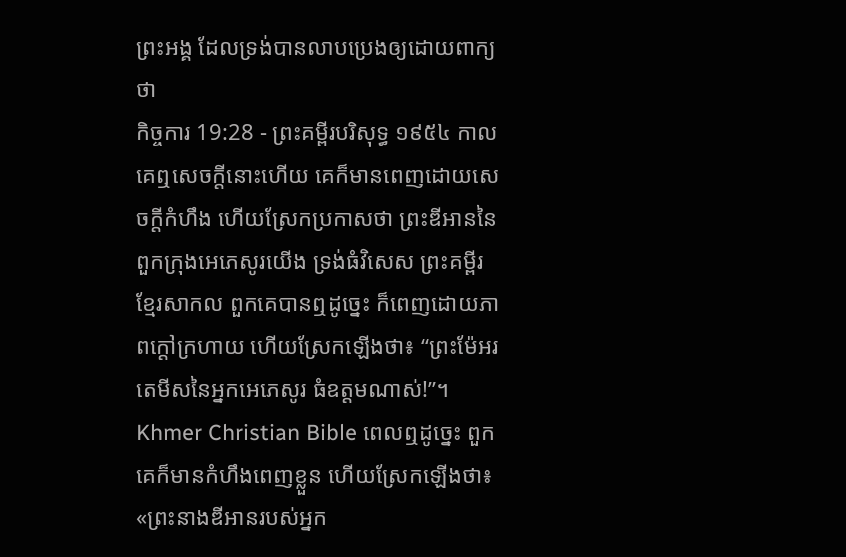ព្រះអង្គ ដែលទ្រង់បានលាបប្រេងឲ្យដោយពាក្យថា
កិច្ចការ 19:28 - ព្រះគម្ពីរបរិសុទ្ធ ១៩៥៤ កាលគេឮសេចក្ដីនោះហើយ គេក៏មានពេញដោយសេចក្ដីកំហឹង ហើយស្រែកប្រកាសថា ព្រះឌីអាននៃពួកក្រុងអេភេសូរយើង ទ្រង់ធំវិសេស ព្រះគម្ពីរខ្មែរសាកល ពួកគេបានឮដូច្នេះ ក៏ពេញដោយភាពក្ដៅក្រហាយ ហើយស្រែកឡើងថា៖ “ព្រះម៉ែអរតេមីសនៃអ្នកអេភេសូរ ធំឧត្ដមណាស់!”។ Khmer Christian Bible ពេលឮដូច្នេះ ពួកគេក៏មានកំហឹងពេញខ្លួន ហើយស្រែកឡើងថា៖ «ព្រះនាងឌីអានរបស់អ្នក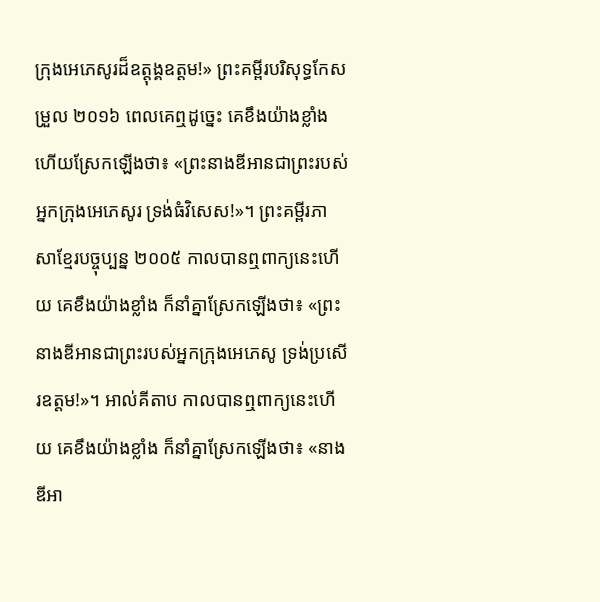ក្រុងអេភេសូរដ៏ឧត្ដុង្គឧត្ដម!» ព្រះគម្ពីរបរិសុទ្ធកែសម្រួល ២០១៦ ពេលគេឮដូច្នេះ គេខឹងយ៉ាងខ្លាំង ហើយស្រែកឡើងថា៖ «ព្រះនាងឌីអានជាព្រះរបស់អ្នកក្រុងអេភេសូរ ទ្រង់ធំវិសេស!»។ ព្រះគម្ពីរភាសាខ្មែរបច្ចុប្បន្ន ២០០៥ កាលបានឮពាក្យនេះហើយ គេខឹងយ៉ាងខ្លាំង ក៏នាំគ្នាស្រែកឡើងថា៖ «ព្រះនាងឌីអានជាព្រះរបស់អ្នកក្រុងអេភេសូ ទ្រង់ប្រសើរឧត្ដម!»។ អាល់គីតាប កាលបានឮពាក្យនេះហើយ គេខឹងយ៉ាងខ្លាំង ក៏នាំគ្នាស្រែកឡើងថា៖ «នាងឌីអា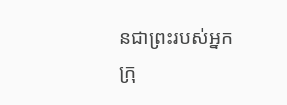នជាព្រះរបស់អ្នកក្រុ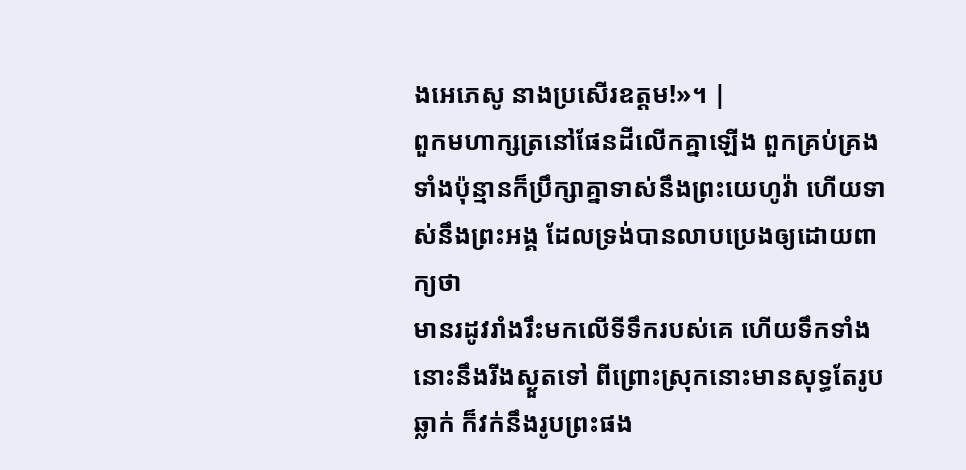ងអេភេសូ នាងប្រសើរឧត្ដម!»។ |
ពួកមហាក្សត្រនៅផែនដីលើកគ្នាឡើង ពួកគ្រប់គ្រងទាំងប៉ុន្មានក៏ប្រឹក្សាគ្នាទាស់នឹងព្រះយេហូវ៉ា ហើយទាស់នឹងព្រះអង្គ ដែលទ្រង់បានលាបប្រេងឲ្យដោយពាក្យថា
មានរដូវរាំងរឹះមកលើទីទឹករបស់គេ ហើយទឹកទាំងនោះនឹងរីងស្ងួតទៅ ពីព្រោះស្រុកនោះមានសុទ្ធតែរូបឆ្លាក់ ក៏វក់នឹងរូបព្រះផង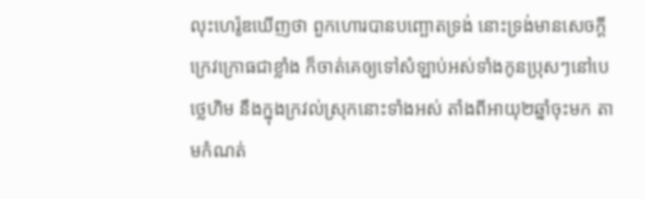លុះហេរ៉ូឌឃើញថា ពួកហោរបានបញ្ឆោតទ្រង់ នោះទ្រង់មានសេចក្ដីក្រេវក្រោធជាខ្លាំង ក៏ចាត់គេឲ្យទៅសំឡាប់អស់ទាំងកូនប្រុសៗនៅបេថ្លេហិម នឹងក្នុងក្រវល់ស្រុកនោះទាំងអស់ តាំងពីអាយុ២ឆ្នាំចុះមក តាមកំណត់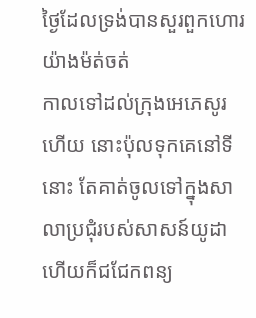ថ្ងៃដែលទ្រង់បានសួរពួកហោរយ៉ាងម៉ត់ចត់
កាលទៅដល់ក្រុងអេភេសូរហើយ នោះប៉ុលទុកគេនៅទីនោះ តែគាត់ចូលទៅក្នុងសាលាប្រជុំរបស់សាសន៍យូដា ហើយក៏ជជែកពន្យ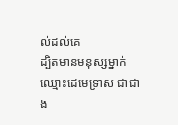ល់ដល់គេ
ដ្បិតមានមនុស្សម្នាក់ឈ្មោះដេមេទ្រាស ជាជាង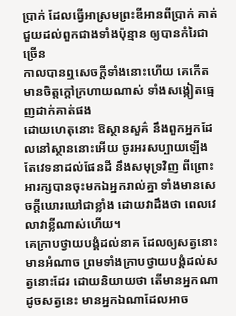ប្រាក់ ដែលធ្វើអាស្រមព្រះឌីអានពីប្រាក់ គាត់ជួយដល់ពួកជាងទាំងប៉ុន្មាន ឲ្យបានកំរៃជាច្រើន
កាលបានឮសេចក្ដីទាំងនោះហើយ គេកើតមានចិត្តក្តៅក្រហាយណាស់ ទាំងសង្កៀតធ្មេញដាក់គាត់ផង
ដោយហេតុនោះ ឱស្ថានសួគ៌ នឹងពួកអ្នកដែលនៅស្ថាននោះអើយ ចូរអរសប្បាយឡើង តែវេទនាដល់ផែនដី នឹងសមុទ្រវិញ ពីព្រោះអារក្សបានចុះមកឯអ្នករាល់គ្នា ទាំងមានសេចក្ដីឃោរឃៅជាខ្លាំង ដោយវាដឹងថា ពេលវេលាវាខ្លីណាស់ហើយ។
គេក្រាបថ្វាយបង្គំដល់នាគ ដែលឲ្យសត្វនោះមានអំណាច ព្រមទាំងក្រាបថ្វាយបង្គំដល់សត្វនោះដែរ ដោយនិយាយថា តើមានអ្នកណាដូចសត្វនេះ មានអ្នកឯណាដែលអាច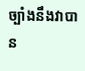ច្បាំងនឹងវាបាន